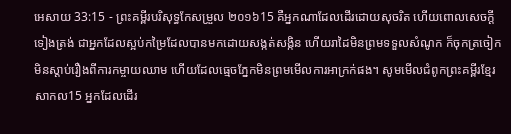អេសាយ 33:15 - ព្រះគម្ពីរបរិសុទ្ធកែសម្រួល ២០១៦15 គឺអ្នកណាដែលដើរដោយសុចរិត ហើយពោលសេចក្ដីទៀងត្រង់ ជាអ្នកដែលស្អប់កម្រៃដែលបានមកដោយសង្កត់សង្កិន ហើយរាដៃមិនព្រមទទួលសំណូក ក៏ចុកត្រចៀកមិនស្តាប់រឿងពីការកម្ចាយឈាម ហើយដែលធ្មេចភ្នែកមិនព្រមមើលការអាក្រក់ផង។ សូមមើលជំពូកព្រះគម្ពីរខ្មែរសាកល15 អ្នកដែលដើរ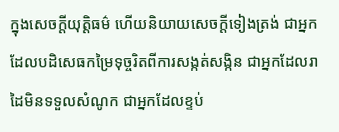ក្នុងសេចក្ដីយុត្តិធម៌ ហើយនិយាយសេចក្ដីទៀងត្រង់ ជាអ្នកដែលបដិសេធកម្រៃទុច្ចរិតពីការសង្កត់សង្កិន ជាអ្នកដែលរាដៃមិនទទួលសំណូក ជាអ្នកដែលខ្ទប់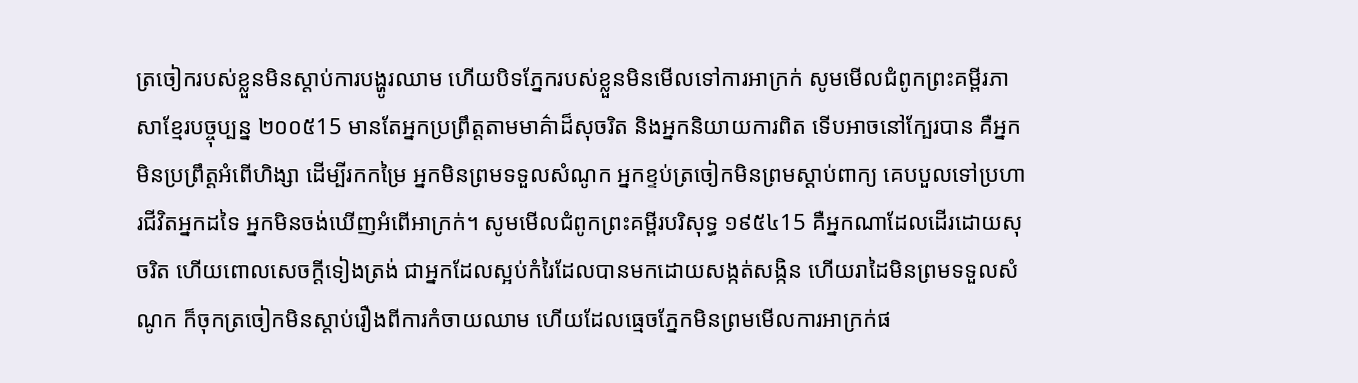ត្រចៀករបស់ខ្លួនមិនស្ដាប់ការបង្ហូរឈាម ហើយបិទភ្នែករបស់ខ្លួនមិនមើលទៅការអាក្រក់ សូមមើលជំពូកព្រះគម្ពីរភាសាខ្មែរបច្ចុប្បន្ន ២០០៥15 មានតែអ្នកប្រព្រឹត្តតាមមាគ៌ាដ៏សុចរិត និងអ្នកនិយាយការពិត ទើបអាចនៅក្បែរបាន គឺអ្នកមិនប្រព្រឹត្តអំពើហិង្សា ដើម្បីរកកម្រៃ អ្នកមិនព្រមទទួលសំណូក អ្នកខ្ទប់ត្រចៀកមិនព្រមស្ដាប់ពាក្យ គេបបួលទៅប្រហារជីវិតអ្នកដទៃ អ្នកមិនចង់ឃើញអំពើអាក្រក់។ សូមមើលជំពូកព្រះគម្ពីរបរិសុទ្ធ ១៩៥៤15 គឺអ្នកណាដែលដើរដោយសុចរិត ហើយពោលសេចក្ដីទៀងត្រង់ ជាអ្នកដែលស្អប់កំរៃដែលបានមកដោយសង្កត់សង្កិន ហើយរាដៃមិនព្រមទទួលសំណូក ក៏ចុកត្រចៀកមិនស្តាប់រឿងពីការកំចាយឈាម ហើយដែលធ្មេចភ្នែកមិនព្រមមើលការអាក្រក់ផ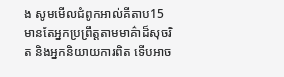ង សូមមើលជំពូកអាល់គីតាប15 មានតែអ្នកប្រព្រឹត្តតាមមាគ៌ាដ៏សុចរិត និងអ្នកនិយាយការពិត ទើបអាច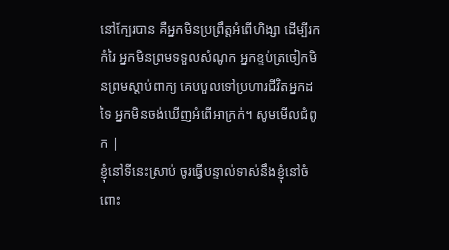នៅក្បែរបាន គឺអ្នកមិនប្រព្រឹត្តអំពើហិង្សា ដើម្បីរកកំរៃ អ្នកមិនព្រមទទួលសំណូក អ្នកខ្ទប់ត្រចៀកមិនព្រមស្ដាប់ពាក្យ គេបបួលទៅប្រហារជីវិតអ្នកដទៃ អ្នកមិនចង់ឃើញអំពើអាក្រក់។ សូមមើលជំពូក |
ខ្ញុំនៅទីនេះស្រាប់ ចូរធ្វើបន្ទាល់ទាស់នឹងខ្ញុំនៅចំពោះ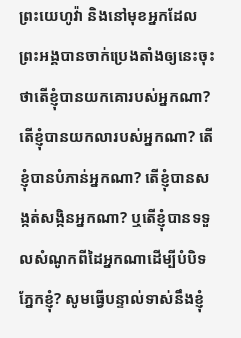ព្រះយេហូវ៉ា និងនៅមុខអ្នកដែលព្រះអង្គបានចាក់ប្រេងតាំងឲ្យនេះចុះ ថាតើខ្ញុំបានយកគោរបស់អ្នកណា? តើខ្ញុំបានយកលារបស់អ្នកណា? តើខ្ញុំបានបំភាន់អ្នកណា? តើខ្ញុំបានសង្កត់សង្កិនអ្នកណា? ឬតើខ្ញុំបានទទួលសំណូកពីដៃអ្នកណាដើម្បីបំបិទភ្នែកខ្ញុំ? សូមធ្វើបន្ទាល់ទាស់នឹងខ្ញុំ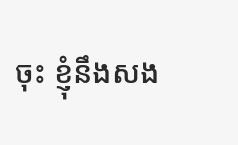ចុះ ខ្ញុំនឹងសង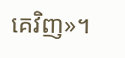គេវិញ»។